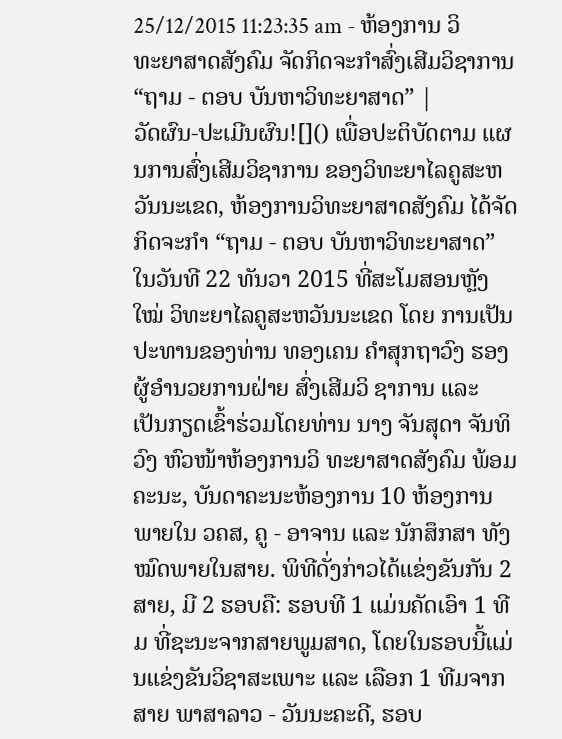25/12/2015 11:23:35 am - ຫ້ອງການ ວິທະຍາສາດສັງຄົມ ຈັດກິດຈະກຳສົ່ງເສີມວິຊາການ “ຖາມ - ຕອບ ບັນຫາວິທະຍາສາດ” |
ວັດຜົນ-ປະເມີນຜົນ![]() ເພື່ອປະຕິບັດຕາມ ແຜນການສົ່ງເສີມວິຊາການ ຂອງວິທະຍາໄລຄູສະຫວັນນະເຂດ, ຫ້ອງການວິທະຍາສາດສັງຄົມ ໄດ້ຈັດກິດຈະກຳ “ຖາມ - ຕອບ ບັນຫາວິທະຍາສາດ” ໃນວັນທີ 22 ທັນວາ 2015 ທີ່ສະໂມສອນຫຼັງໃໝ່ ວິທະຍາໄລຄູສະຫວັນນະເຂດ ໂດຍ ການເປັນປະທານຂອງທ່ານ ທອງເຄນ ຄຳສຸກຖາວົງ ຮອງຜູ້ອຳນວຍການຝ່າຍ ສົ່ງເສີມວິ ຊາການ ແລະ ເປັນກຽດເຂົ້າຮ່ວມໂດຍທ່ານ ນາງ ຈັນສຸດາ ຈັນທິວົງ ຫົວໜ້າຫ້ອງການວິ ທະຍາສາດສັງຄົມ ພ້ອມຄະນະ, ບັນດາຄະນະຫ້ອງການ 10 ຫ້ອງການພາຍໃນ ວຄສ, ຄູ - ອາຈານ ແລະ ນັກສຶກສາ ທັງໝົດພາຍໃນສາຍ. ພິທີດັ່ງກ່າວໄດ້ແຂ່ງຂັນກັນ 2 ສາຍ, ມີ 2 ຮອບຄື: ຮອບທີ 1 ແມ່ນຄັດເອົາ 1 ທີມ ທີ່ຊະນະຈາກສາຍພູມສາດ, ໂດຍໃນຮອບນີ້ແມ່ນແຂ່ງຂັນວິຊາສະເພາະ ແລະ ເລືອກ 1 ທີມຈາກສາຍ ພາສາລາວ - ວັນນະຄະດີ, ຮອບ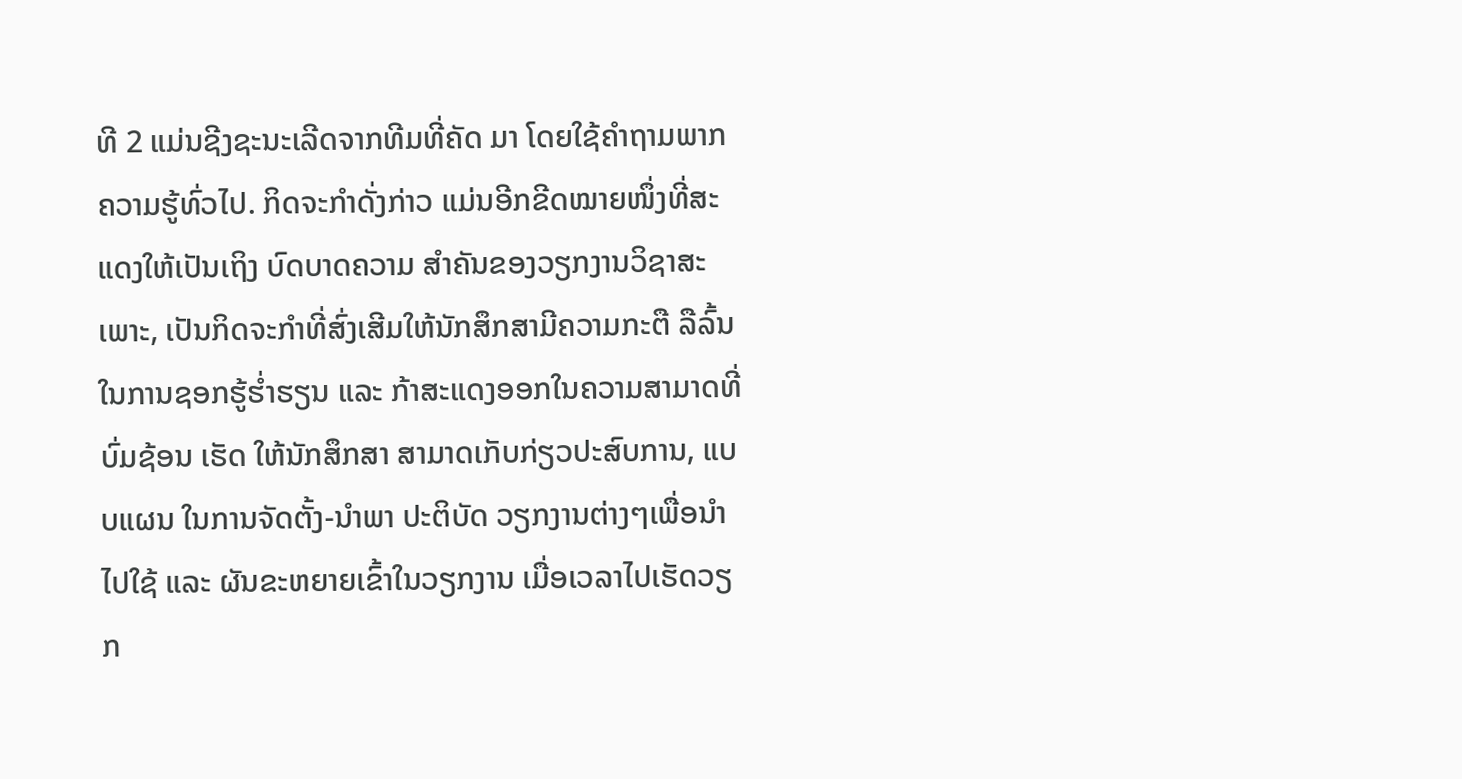ທີ 2 ແມ່ນຊີງຊະນະເລີດຈາກທີມທີ່ຄັດ ມາ ໂດຍໃຊ້ຄຳຖາມພາກຄວາມຮູ້ທົ່ວໄປ. ກິດຈະກຳດັ່ງກ່າວ ແມ່ນອີກຂີດໝາຍໜຶ່ງທີ່ສະແດງໃຫ້ເປັນເຖິງ ບົດບາດຄວາມ ສຳຄັນຂອງວຽກງານວິຊາສະເພາະ, ເປັນກິດຈະກຳທີ່ສົ່ງເສີມໃຫ້ນັກສຶກສາມີຄວາມກະຕື ລືລົ້ນໃນການຊອກຮູ້ຮ່ຳຮຽນ ແລະ ກ້າສະແດງອອກໃນຄວາມສາມາດທີ່ບົ່ມຊ້ອນ ເຮັດ ໃຫ້ນັກສຶກສາ ສາມາດເກັບກ່ຽວປະສົບການ, ແບບແຜນ ໃນການຈັດຕັ້ງ-ນຳພາ ປະຕິບັດ ວຽກງານຕ່າງໆເພື່ອນຳໄປໃຊ້ ແລະ ຜັນຂະຫຍາຍເຂົ້າໃນວຽກງານ ເມື່ອເວລາໄປເຮັດວຽກ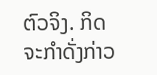ຕົວຈິງ. ກິດຈະກຳດັ່ງກ່າວ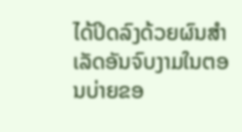ໄດ້ປິດລົງດ້ວຍຜົນສຳເລັດອັນຈົບງາມໃນຕອນບ່າຍຂອ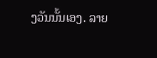ງວັນນັ້ນເອງ. ລາຍ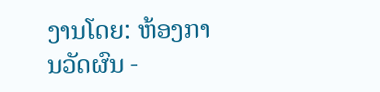ງານໂດຍ: ຫ້ອງການວັດຜົນ -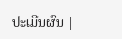ປະເມີນຜົນ |